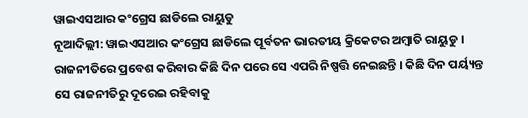ୱାଇଏସଆର କଂଗ୍ରେସ ଛାଡିଲେ ରାୟୁଡୁ
ନୂଆଦିଲ୍ଲୀ: ୱାଇଏସଆର କଂଗ୍ରେସ ଛାଡିଲେ ପୂର୍ବତନ ଭାରତୀୟ କ୍ରିକେଟର ଅମ୍ବାତି ରାୟୁଡୁ । ରାଜନୀତିରେ ପ୍ରବେଶ କରିବାର କିଛି ଦିନ ପରେ ସେ ଏପରି ନିଷ୍ପତ୍ତି ନେଇଛନ୍ତି । କିଛି ଦିନ ପର୍ୟ୍ୟନ୍ତ ସେ ରାଜନୀତିରୁ ଦୂରେଇ ରହିବାକୁ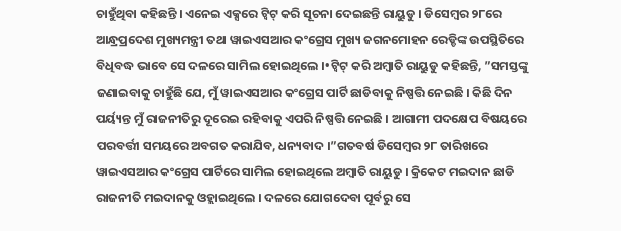ଚାହୁଁଥିବା କହିଛନ୍ତି । ଏନେଇ ଏକ୍ସରେ ଟ୍ବିଟ୍ କରି ସୂଚନା ଦେଇଛନ୍ତି ରାୟୁଡୁ । ଡିସେମ୍ବର ୨୮ରେ ଆନ୍ଧ୍ରପ୍ରଦେଶ ମୁଖ୍ୟମନ୍ତ୍ରୀ ତଥା ୱାଇଏସଆର କଂଗ୍ରେସ ମୁଖ୍ୟ ଜଗନମୋହନ ରେଡ୍ଡିଙ୍କ ଉପସ୍ଥିତିରେ ବିଧିବଦ୍ଧ ଭାବେ ସେ ଦଳରେ ସାମିଲ ହୋଇଥିଲେ ।•ଟ୍ବିଟ୍ କରି ଅମ୍ବାତି ରାୟୁଡୁ କହିଛନ୍ତି, ”ସମସ୍ତଙ୍କୁ ଜଣାଇବାକୁ ଚାହୁଁଛି ଯେ, ମୁଁ ୱାଇଏସଆର କଂଗ୍ରେସ ପାର୍ଟି ଛାଡିବାକୁ ନିଷ୍ପତ୍ତି ନେଇଛି । କିଛି ଦିନ ପର୍ୟ୍ୟନ୍ତ ମୁଁ ରାଜନୀତିରୁ ଦୂରେଇ ରହିବାକୁ ଏପରି ନିଷ୍ପତ୍ତି ନେଇଛି । ଆଗାମୀ ପଦକ୍ଷେପ ବିଷୟରେ ପରବର୍ତ୍ତୀ ସମୟରେ ଅବଗତ କରାଯିବ, ଧନ୍ୟବାଦ ।”ଗତବର୍ଷ ଡିସେମ୍ବର ୨୮ ତାରିଖରେ ୱାଇଏସଆର କଂଗ୍ରେସ ପାର୍ଟିରେ ସାମିଲ ହୋଇଥିଲେ ଅମ୍ବାତି ରାୟୁଡୁ । କ୍ରିକେଟ ମଇଦାନ ଛାଡି ରାଜନୀତି ମଇଦାନକୁ ଓହ୍ଲାଇଥିଲେ । ଦଳରେ ଯୋଗଦେବା ପୂର୍ବରୁ ସେ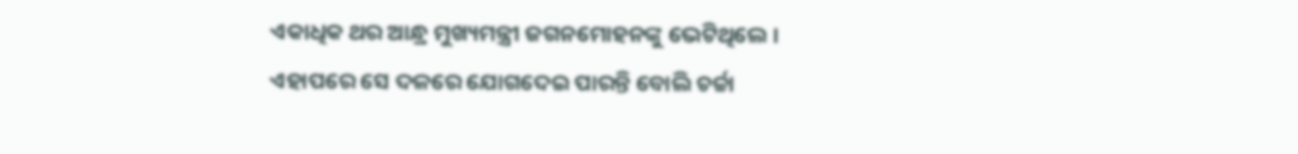ଏକାଧିକ ଥର ଆନ୍ଧ୍ର ମୁଖ୍ୟମନ୍ତ୍ରୀ ଜଗନମୋହନଙ୍କୁ ଭେଟିଥିଲେ । ଏହାପରେ ସେ ଦଳରେ ଯୋଗଦେଇ ପାରନ୍ତି ବୋଲି ଚର୍ଚ୍ଚା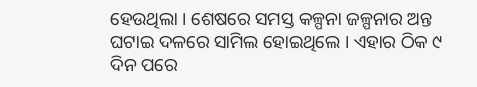ହେଉଥିଲା । ଶେଷରେ ସମସ୍ତ କଳ୍ପନା ଜଳ୍ପନାର ଅନ୍ତ ଘଟାଇ ଦଳରେ ସାମିଲ ହୋଇଥିଲେ । ଏହାର ଠିକ ୯ ଦିନ ପରେ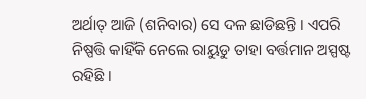ଅର୍ଥାତ୍ ଆଜି (ଶନିବାର) ସେ ଦଳ ଛାଡିଛନ୍ତି । ଏପରି ନିଷ୍ପତ୍ତି କାହିଁକି ନେଲେ ରାୟୁଡୁ ତାହା ବର୍ତ୍ତମାନ ଅସ୍ପଷ୍ଟ ରହିଛି ।